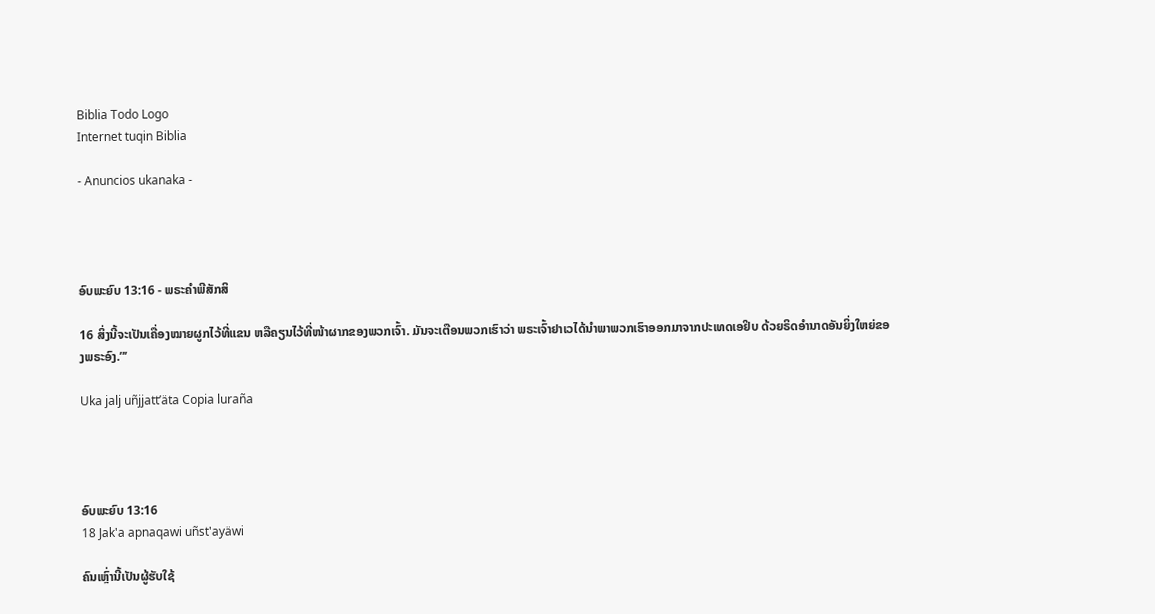Biblia Todo Logo
Internet tuqin Biblia

- Anuncios ukanaka -




ອົບພະຍົບ 13:16 - ພຣະຄຳພີສັກສິ

16 ສິ່ງນີ້ຈະເປັນເຄື່ອງໝາຍຜູກໄວ້ທີ່ແຂນ ຫລືຄຽນໄວ້ທີ່ໜ້າຜາກຂອງພວກເຈົ້າ. ມັນຈະເຕືອນພວກເຮົາວ່າ ພຣະເຈົ້າຢາເວໄດ້ນຳພາພວກເຮົາອອກມາຈາກປະເທດເອຢິບ ດ້ວຍຣິດອຳນາດອັນຍິ່ງໃຫຍ່ຂອງພຣະອົງ.”’

Uka jalj uñjjattʼäta Copia luraña




ອົບພະຍົບ 13:16
18 Jak'a apnaqawi uñst'ayäwi

ຄົນເຫຼົ່ານີ້ເປັນຜູ້ຮັບໃຊ້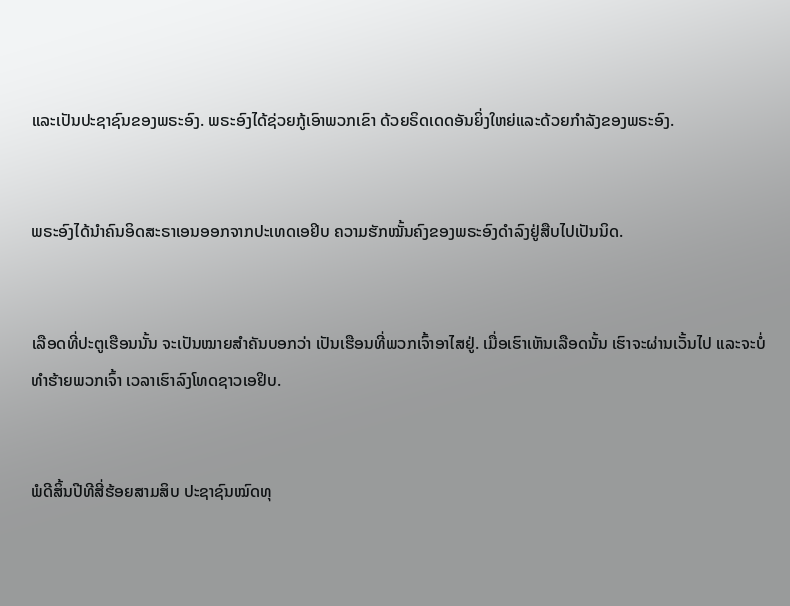ແລະເປັນປະຊາຊົນຂອງພຣະອົງ. ພຣະອົງໄດ້ຊ່ວຍກູ້ເອົາພວກເຂົາ ດ້ວຍຣິດເດດອັນຍິ່ງໃຫຍ່ແລະດ້ວຍກຳລັງຂອງພຣະອົງ.


ພຣະອົງໄດ້ນຳຄົນອິດສະຣາເອນອອກຈາກປະເທດເອຢິບ ຄວາມຮັກໝັ້ນຄົງຂອງພຣະອົງດຳລົງຢູ່ສືບໄປເປັນນິດ.


ເລືອດທີ່ປະຕູເຮືອນນັ້ນ ຈະເປັນໝາຍສຳຄັນບອກວ່າ ເປັນເຮືອນທີ່ພວກເຈົ້າອາໄສຢູ່. ເມື່ອເຮົາເຫັນເລືອດນັ້ນ ເຮົາຈະຜ່ານເວັ້ນໄປ ແລະຈະບໍ່ທຳຮ້າຍພວກເຈົ້າ ເວລາເຮົາລົງໂທດຊາວເອຢິບ.


ພໍດີສິ້ນປີທີສີ່ຮ້ອຍສາມສິບ ປະຊາຊົນໝົດທຸ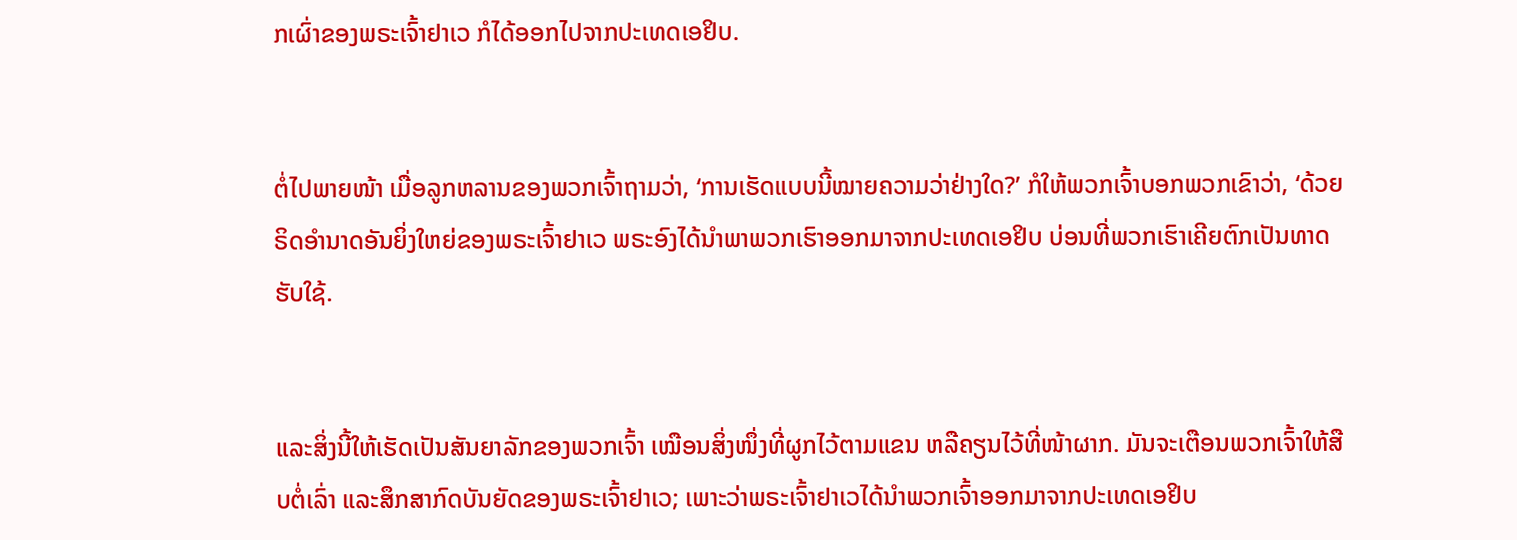ກເຜົ່າຂອງພຣະເຈົ້າຢາເວ ກໍໄດ້ອອກໄປຈາກປະເທດເອຢິບ.


ຕໍ່ໄປພາຍໜ້າ ເມື່ອລູກຫລານຂອງພວກເຈົ້າຖາມວ່າ, ‘ການເຮັດແບບນີ້ໝາຍຄວາມວ່າຢ່າງໃດ?’ ກໍໃຫ້ພວກເຈົ້າບອກພວກເຂົາວ່າ, ‘ດ້ວຍຣິດອຳນາດອັນຍິ່ງໃຫຍ່ຂອງພຣະເຈົ້າຢາເວ ພຣະອົງໄດ້ນຳພາພວກເຮົາອອກມາຈາກປະເທດເອຢິບ ບ່ອນທີ່ພວກເຮົາເຄີຍຕົກເປັນທາດຮັບໃຊ້.


ແລະສິ່ງນີ້ໃຫ້ເຮັດເປັນສັນຍາລັກຂອງພວກເຈົ້າ ເໝືອນສິ່ງໜຶ່ງທີ່ຜູກໄວ້ຕາມແຂນ ຫລືຄຽນໄວ້ທີ່ໜ້າຜາກ. ມັນຈະເຕືອນພວກເຈົ້າໃຫ້ສືບຕໍ່ເລົ່າ ແລະສຶກສາກົດບັນຍັດຂອງພຣະເຈົ້າຢາເວ; ເພາະວ່າພຣະເຈົ້າຢາເວໄດ້ນຳພວກເຈົ້າອອກມາຈາກປະເທດເອຢິບ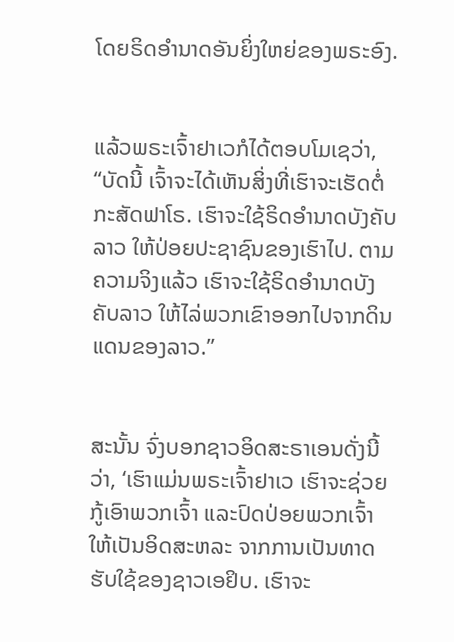ໂດຍຣິດອຳນາດອັນຍິ່ງໃຫຍ່ຂອງພຣະອົງ.


ແລ້ວພຣະເຈົ້າຢາເວກໍໄດ້ຕອບໂມເຊວ່າ, “ບັດນີ້ ເຈົ້າຈະໄດ້ເຫັນສິ່ງທີ່ເຮົາຈະເຮັດຕໍ່ກະສັດຟາໂຣ. ເຮົາຈະໃຊ້ຣິດອຳນາດບັງຄັບລາວ ໃຫ້ປ່ອຍປະຊາຊົນຂອງເຮົາໄປ. ຕາມຄວາມຈິງແລ້ວ ເຮົາຈະໃຊ້ຣິດອຳນາດບັງຄັບລາວ ໃຫ້ໄລ່ພວກເຂົາອອກໄປຈາກດິນແດນຂອງລາວ.”


ສະນັ້ນ ຈົ່ງບອກຊາວອິດສະຣາເອນດັ່ງນີ້ວ່າ, ‘ເຮົາແມ່ນພຣະເຈົ້າຢາເວ ເຮົາຈະຊ່ວຍກູ້ເອົາພວກເຈົ້າ ແລະປົດປ່ອຍພວກເຈົ້າໃຫ້ເປັນອິດສະຫລະ ຈາກການເປັນທາດຮັບໃຊ້ຂອງຊາວເອຢິບ. ເຮົາຈະ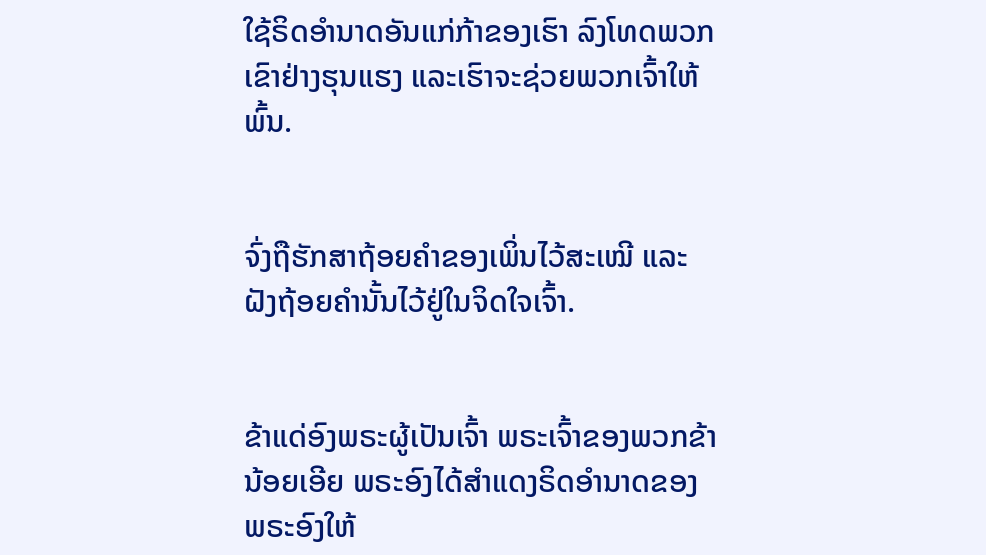ໃຊ້ຣິດອຳນາດອັນແກ່ກ້າຂອງເຮົາ ລົງໂທດພວກເຂົາຢ່າງຮຸນແຮງ ແລະເຮົາຈະຊ່ວຍພວກເຈົ້າໃຫ້ພົ້ນ.


ຈົ່ງຖືຮັກສາຖ້ອຍຄຳຂອງເພິ່ນໄວ້ສະເໝີ ແລະຝັງຖ້ອຍຄຳນັ້ນໄວ້ຢູ່ໃນຈິດໃຈເຈົ້າ.


ຂ້າແດ່ອົງພຣະຜູ້ເປັນເຈົ້າ ພຣະເຈົ້າຂອງພວກຂ້ານ້ອຍເອີຍ ພຣະອົງໄດ້ສຳແດງຣິດອຳນາດຂອງພຣະອົງໃຫ້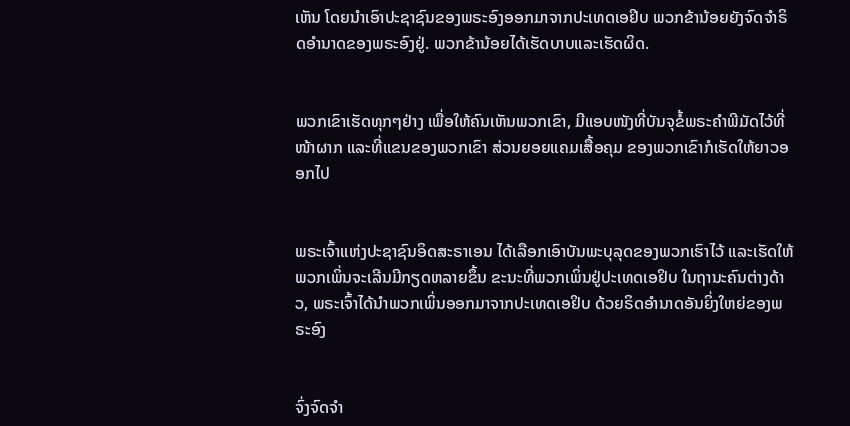ເຫັນ ໂດຍນຳເອົາປະຊາຊົນຂອງພຣະອົງອອກມາຈາກປະເທດເອຢິບ ພວກຂ້ານ້ອຍຍັງຈົດຈຳຣິດອຳນາດຂອງພຣະອົງຢູ່. ພວກຂ້ານ້ອຍໄດ້ເຮັດບາບແລະເຮັດຜິດ.


ພວກເຂົາເຮັດທຸກໆຢ່າງ ເພື່ອໃຫ້ຄົນເຫັນພວກເຂົາ, ມີແອບໜັງທີ່ບັນຈຸຂໍ້ພຣະຄຳພີມັດໄວ້ທີ່ໜ້າຜາກ ແລະທີ່ແຂນຂອງພວກເຂົາ ສ່ວນຍອຍແຄມເສື້ອຄຸມ ຂອງພວກເຂົາກໍເຮັດໃຫ້ຍາວອອກໄປ


ພຣະເຈົ້າແຫ່ງປະຊາຊົນອິດສະຣາເອນ ໄດ້ເລືອກເອົາບັນພະບຸລຸດຂອງພວກເຮົາໄວ້ ແລະເຮັດໃຫ້ພວກເພິ່ນຈະເລີນມີກຽດຫລາຍຂຶ້ນ ຂະນະທີ່ພວກເພິ່ນຢູ່ປະເທດເອຢິບ ໃນຖານະຄົນຕ່າງດ້າວ, ພຣະເຈົ້າໄດ້ນຳພວກເພິ່ນອອກມາຈາກປະເທດເອຢິບ ດ້ວຍຣິດອຳນາດອັນຍິ່ງໃຫຍ່ຂອງພຣະອົງ


ຈົ່ງຈົດຈຳ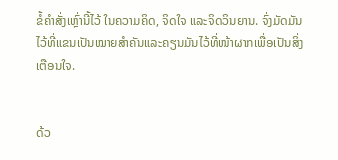ຂໍ້ຄຳສັ່ງເຫຼົ່ານີ້ໄວ້ ໃນຄວາມຄິດ, ຈິດໃຈ ແລະຈິດວິນຍານ. ຈົ່ງມັດມັນໄວ້ທີ່ແຂນເປັນໝາຍສຳຄັນແລະຄຽນມັນໄວ້ທີ່ໜ້າຜາກເພື່ອເປັນສິ່ງເຕືອນໃຈ.


ດ້ວ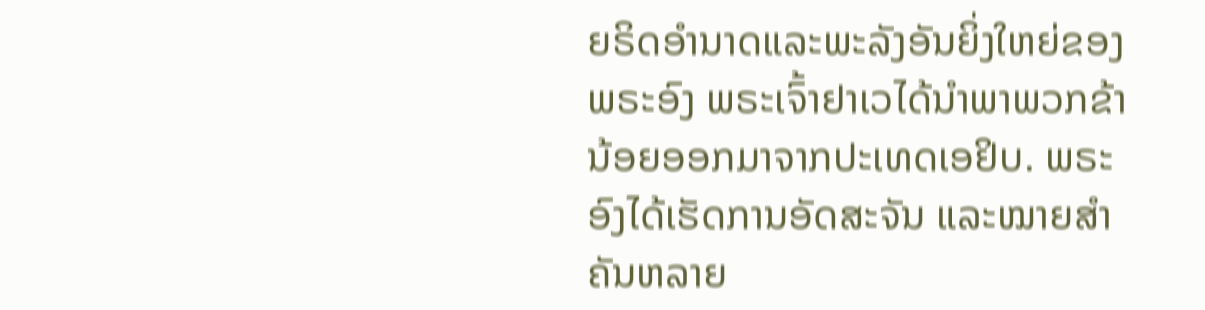ຍຣິດອຳນາດແລະພະລັງອັນຍິ່ງໃຫຍ່ຂອງພຣະອົງ ພຣະເຈົ້າຢາເວໄດ້ນຳພາພວກຂ້ານ້ອຍອອກມາຈາກປະເທດເອຢິບ. ພຣະອົງໄດ້ເຮັດການອັດສະຈັນ ແລະໝາຍສຳຄັນຫລາຍ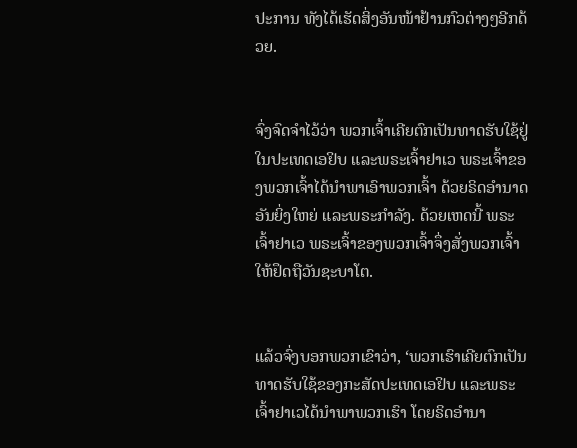ປະການ ທັງໄດ້ເຮັດສິ່ງອັນໜ້າຢ້ານກົວຕ່າງໆອີກດ້ວຍ.


ຈົ່ງຈົດຈຳໄວ້ວ່າ ພວກເຈົ້າເຄີຍຕົກເປັນທາດຮັບໃຊ້ຢູ່ໃນປະເທດເອຢິບ ແລະພຣະເຈົ້າຢາເວ ພຣະເຈົ້າຂອງພວກເຈົ້າໄດ້ນຳພາເອົາພວກເຈົ້າ ດ້ວຍຣິດອຳນາດອັນຍິ່ງໃຫຍ່ ແລະພຣະກຳລັງ. ດ້ວຍເຫດນີ້ ພຣະເຈົ້າຢາເວ ພຣະເຈົ້າຂອງພວກເຈົ້າຈຶ່ງສັ່ງພວກເຈົ້າໃຫ້ຢຶດຖືວັນຊະບາໂຕ.


ແລ້ວຈົ່ງບອກພວກເຂົາວ່າ, ‘ພວກເຮົາເຄີຍຕົກເປັນທາດຮັບໃຊ້ຂອງກະສັດປະເທດເອຢິບ ແລະພຣະເຈົ້າຢາເວໄດ້ນຳພາພວກເຮົາ ໂດຍຣິດອຳນາ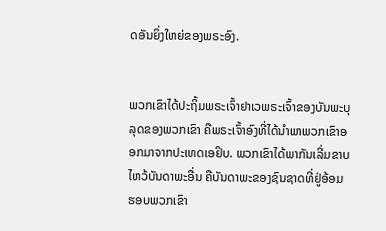ດອັນຍິ່ງໃຫຍ່ຂອງພຣະອົງ.


ພວກເຂົາໄດ້ປະຖິ້ມພຣະເຈົ້າຢາເວພຣະເຈົ້າຂອງບັນພະບຸລຸດຂອງພວກເຂົາ ຄືພຣະເຈົ້າອົງທີ່ໄດ້ນຳພາພວກເຂົາອອກມາຈາກປະເທດເອຢິບ. ພວກເຂົາໄດ້ພາກັນເລີ່ມຂາບໄຫວ້ບັນດາພະອື່ນ ຄືບັນດາພະຂອງຊົນຊາດທີ່ຢູ່ອ້ອມຮອບພວກເຂົາ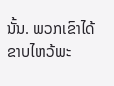ນັ້ນ. ພວກເຂົາໄດ້ຂາບໄຫວ້ພະ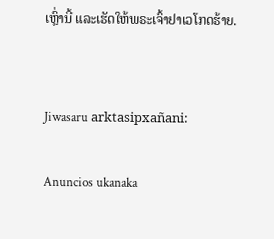ເຫຼົ່ານີ້ ແລະເຮັດໃຫ້ພຣະເຈົ້າຢາເວໂກດຮ້າຍ.


Jiwasaru arktasipxañani:

Anuncios ukanaka